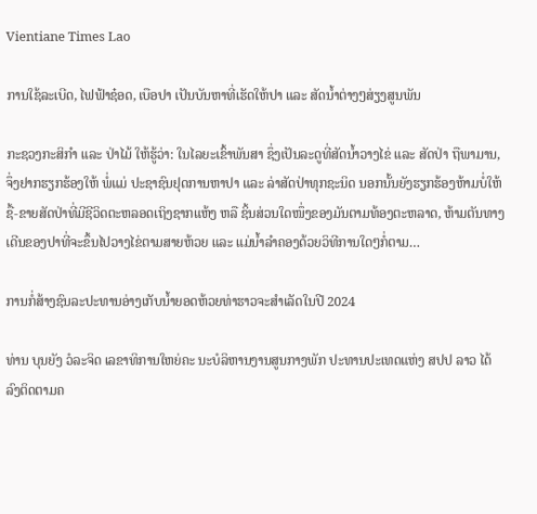Vientiane Times Lao

ການໃຊ້ລະເບີດ, ໄຟຟ້າຊ໋ອດ, ເບືອປາ ເປັນບັນຫາທີ່ເຮັດໃຫ້ປາ ແລະ ສັດນໍ້າຕ່າງໆສ່ຽງສູນພັນ

ກະຊວງກະສິກໍາ ແລະ ປ່າໄມ້ ໃຫ້ຮູ້ວ່າ: ໃນໄລຍະເຂົ້າພັນສາ ຊຶ່ງເປັນລະດູທີ່ສັດນ້ຳວາງໄຂ່ ແລະ ສັດປ່າ ຖືພາມານ, ຈຶ່ງຢາກຮຽກຮ້ອງໃຫ້ ພໍ່ແມ່ ປະຊາຊົນຢຸດການຫາປາ ແລະ ລ່າສັດປ່າທຸກຊະນິດ ນອກນັ້ນຍັງຮຽກຮ້ອງຫ້າມບໍ່ໃຫ້ຊື້-ຂາຍສັດປ່າທີ່ມີຊີວິດຕະຫລອດເຖິງຊາກແຫ້ງ ຫລື ຊິ້ນສ່ວນໃດໜຶ່ງຂອງມັນຕາມທ້ອງຕະຫລາດ, ຫ້າມຕັນທາງເດີນຂອງປາທີ່ຈະຂຶ້ນໄປວາງໄຂ່ຕາມສາຍຫ້ວຍ ແລະ ແມ່ນ້ຳລຳຄອງດ້ວຍວິທີການໃດໆກໍ່ຕາມ…

ການກໍ່ສ້າງຊົນລະປະທານອ່າງເກັບນ້ຳຍອດຫ້ວຍທ່າຮາວຈະສຳເລັດໃນປີ 2024

ທ່ານ ບຸນຍັງ ວໍລະຈິດ ເລຂາທິການໃຫຍ່ຄະ ນະບໍລິຫານງານສູນກາງພັກ ປະທານປະເທດແຫ່ງ ສປປ ລາວ ໄດ້ລົງຕິດຕາມຄ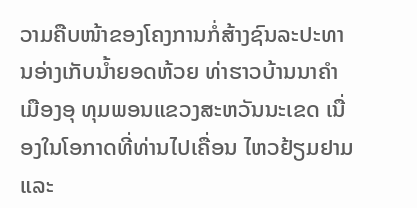ວາມຄືບໜ້າຂອງໂຄງການກໍ່ສ້າງຊົນລະປະທານອ່າງເກັບນ້ຳຍອດຫ້ວຍ ທ່າຮາວບ້ານນາຄຳ ເມືອງອຸ ທຸມພອນແຂວງສະຫວັນນະເຂດ ເນື່ອງໃນໂອກາດທີ່ທ່ານໄປເຄື່ອນ ໄຫວຢ້ຽມຢາມ ແລະ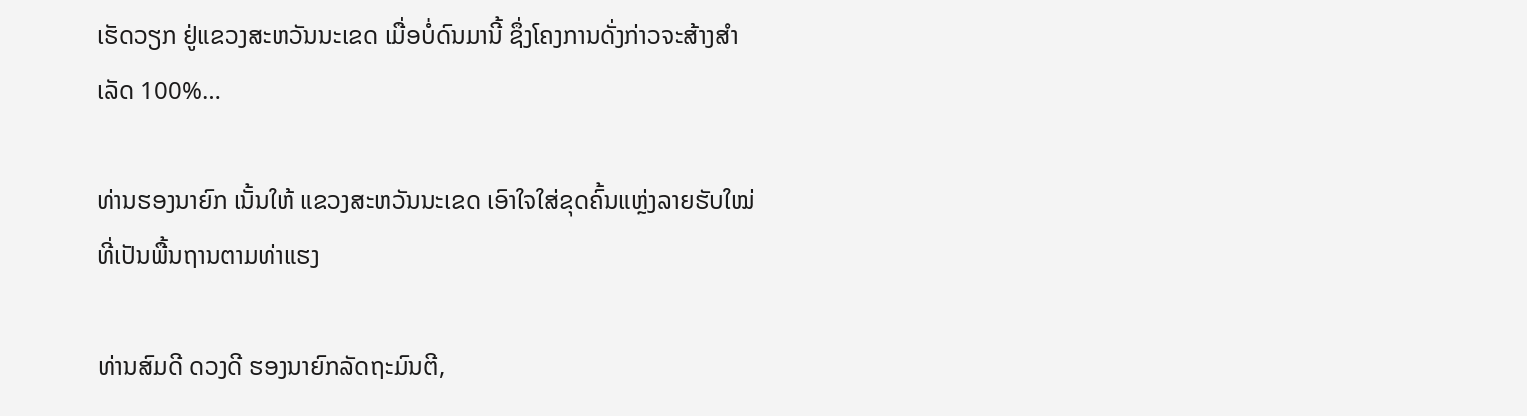ເຮັດວຽກ ຢູ່ແຂວງສະຫວັນນະເຂດ ເມື່ອບໍ່ດົນມານີ້ ຊຶ່ງໂຄງການດັ່ງກ່າວຈະສ້າງສຳເລັດ 100%…

ທ່ານຮອງນາຍົກ ເນັ້ນໃຫ້ ແຂວງສະຫວັນນະເຂດ ເອົາໃຈໃສ່ຂຸດຄົ້ນແຫຼ່ງລາຍຮັບໃໝ່ ທີ່ເປັນພື້ນຖານຕາມທ່າແຮງ

ທ່ານສົມດີ ດວງດີ ຮອງນາຍົກລັດຖະມົນຕີ,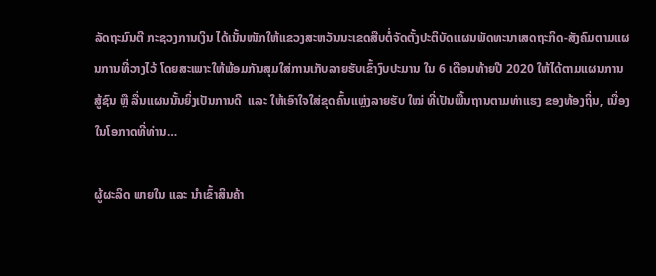ລັດຖະມົນຕີ ກະຊວງການເງິນ ໄດ້ເນັ້ນໜັກໃຫ້ແຂວງສະຫວັນນະເຂດສືບຕໍ່ຈັດຕັ້ງປະຕິບັດແຜນພັດທະນາເສດຖະກິດ-ສັງຄົມຕາມແຜນການທີ່ວາງໄວ້ ໂດຍສະເພາະໃຫ້ພ້ອມກັນສຸມໃສ່ການເກັບລາຍຮັບເຂົ້າງົບປະມານ ໃນ 6 ເດືອນທ້າຍປີ 2020 ໃຫ້ໄດ້ຕາມແຜນການສູ້ຊົນ ຫຼື ລື່ນແຜນນັ້ນຍິ່ງເປັນການດີ  ແລະ ໃຫ້ເອົາໃຈໃສ່ຂຸດຄົ້ນແຫຼ່ງລາຍຮັບ ໃໝ່ ທີ່ເປັນພື້ນຖານຕາມທ່າແຮງ ຂອງທ້ອງຖິ່ນ, ເນື່ອງໃນໂອກາດທີ່ທ່ານ…

ຜູ້ຜະລິດ ພາຍໃນ ແລະ ນຳເຂົ້າສິນຄ້າ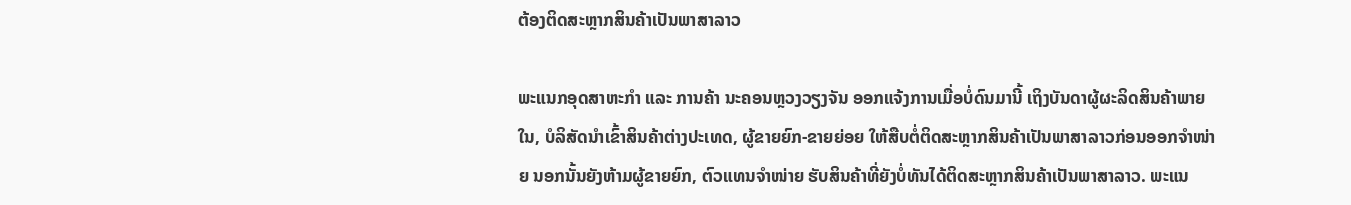ຕ້ອງຕິດສະຫຼາກສິນຄ້າເປັນພາສາລາວ

ພະແນກອຸດສາຫະກຳ ແລະ ການຄ້າ ນະຄອນຫຼວງວຽງຈັນ ອອກແຈ້ງການເມື່ອບໍ່ດົນມານີ້ ເຖິງບັນດາຜູ້ຜະລິດສິນຄ້າພາຍໃນ, ບໍລິສັດນຳເຂົ້າສິນຄ້າຕ່າງປະເທດ, ຜູ້ຂາຍຍົກ-ຂາຍຍ່ອຍ ໃຫ້ສືບຕໍ່ຕິດສະຫຼາກສິນຄ້າເປັນພາສາລາວກ່ອນອອກຈຳໜ່າຍ ນອກນັ້ນຍັງຫ້າມຜູ້ຂາຍຍົກ, ຕົວແທນຈຳໜ່າຍ ຮັບສິນຄ້າທີ່ຍັງບໍ່ທັນໄດ້ຕິດສະຫຼາກສິນຄ້າເປັນພາສາລາວ. ພະແນ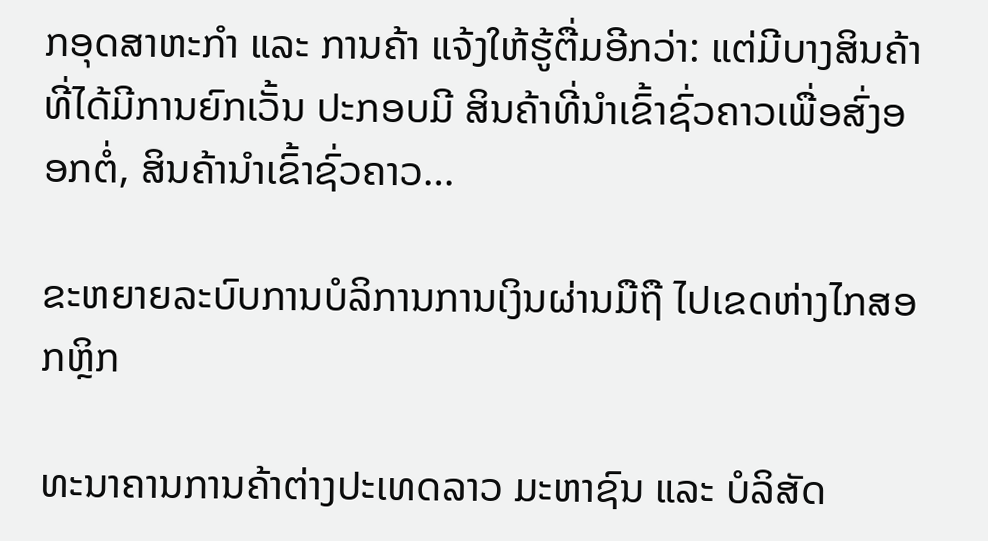ກອຸດສາຫະກຳ ແລະ ການຄ້າ ແຈ້ງໃຫ້ຮູ້ຕື່ມອີກວ່າ: ແຕ່ມີບາງສິນຄ້າທີ່ໄດ້ມີການຍົກເວັ້ນ ປະກອບມີ ສິນຄ້າທີ່ນໍາເຂົ້າຊົ່ວຄາວເພື່ອສົ່ງອອກຕໍ່, ສິນຄ້ານໍາເຂົ້າຊົ່ວຄາວ…

ຂະຫຍາຍລະບົບການບໍລິການການເງິນຜ່ານມືຖື ໄປເຂດຫ່າງໄກສອກຫຼິກ

ທະນາຄານການຄ້າຕ່າງປະເທດລາວ ມະຫາຊົນ ແລະ ບໍລິສັດ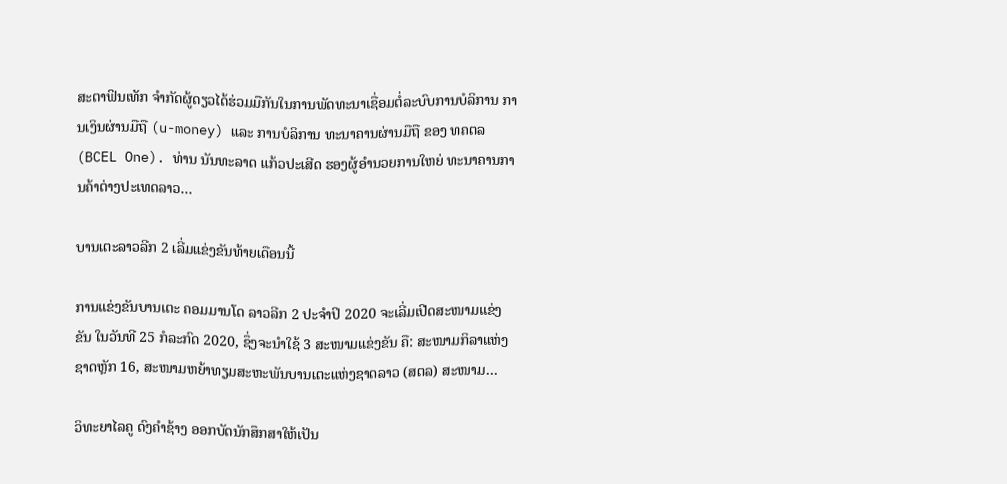ສະຕາຟິນເທັກ ຈຳກັດຜູ້ດຽວໄດ້ຮ່ວມມືກັນໃນການພັດທະນາເຊື່ອມຕໍ່ລະບົບການບໍລິການ ການເງິນຜ່ານມືຖື (u-money) ແລະ ການບໍລິການ ທະນາຄານຜ່ານມືຖື ຂອງ ທຄຕລ (BCEL One). ທ່ານ ນັນທະລາດ ແກ້ວປະເສີດ ຮອງຜູ້ອຳນວຍການໃຫຍ່ ທະນາຄານການຄ້າຕ່າງປະເທດລາວ…

ບານເຕະລາວລີກ 2 ເລີ່ມແຂ່ງຂັນທ້າຍເດືອນນີ້

ການແຂ່ງຂັນບານເຕະ ຄອມມານໂດ ລາວລີກ 2 ປະຈຳປິ 2020 ຈະເລີ່ມເປີດສະໜາມແຂ່ງຂັນ ໃນວັນທີ 25 ກໍລະກົດ 2020, ຊຶ່ງຈະນໍາໃຊ້ 3 ສະໜາມແຂ່ງຂັນ ຄື: ສະໜາມກິລາແຫ່ງຊາດຫຼັກ 16, ສະໜາມຫຍ້າທຽມສະຫະພັນບານເຕະແຫ່ງຊາດລາວ (ສຕລ) ສະໜາມ…

ວິທະຍາໄລຄູ ດົງຄໍາຊ້າງ ອອກບັດນັກສຶກສາໃຫ້ເປັນ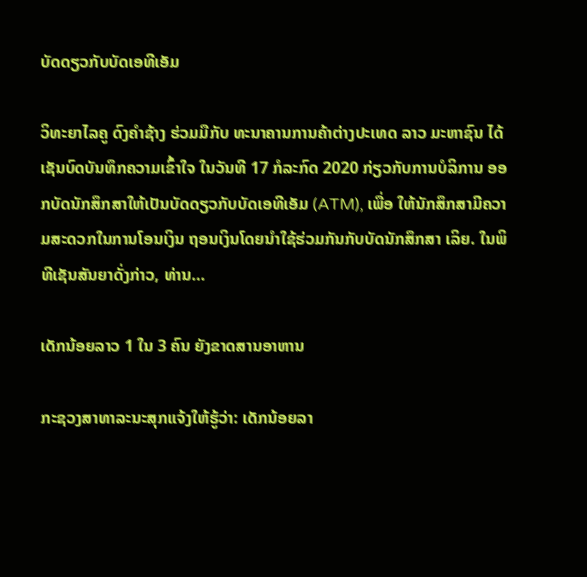ບັດດຽວກັບບັດເອທີເອັມ

ວິທະຍາໄລຄູ ດົງຄໍາຊ້າງ ຮ່ວມມືກັບ ທະນາຄານການຄ້າຕ່າງປະເທດ ລາວ ມະຫາຊົນ ໄດ້ເຊັນບົດບັນທຶກຄວາມເຂົ້າໃຈ ໃນວັນທີ 17 ກໍລະກົດ 2020 ກ່ຽວກັບການບໍລິການ ອອກບັດນັກສຶກສາໃຫ້ເປັນບັດດຽວກັບບັດເອທີເອັມ (ATM), ເພື່ອ ໃຫ້ນັກສຶກສາມີຄວາມສະດວກໃນການໂອນເງິນ ຖອນເງິນໂດຍນໍາໃຊ້ຮ່ວມກັນກັບບັດນັກສຶກສາ ເລິຍ. ໃນພິທີເຊັນສັນຍາດັ່ງກ່າວ, ທ່ານ…

ເດັກນ້ອຍລາວ 1 ໃນ 3 ຄົນ ຍັງຂາດສານອາຫານ

ກະຊວງສາທາລະນະສຸກແຈ້ງໃຫ້ຮູ້ວ່າ: ເດັກນ້ອຍລາ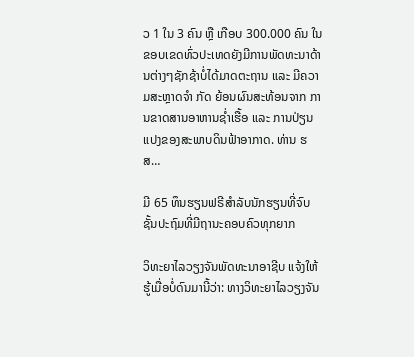ວ 1 ໃນ 3 ຄົນ ຫຼື ເກືອບ 300.000 ຄົນ ໃນຂອບເຂດທົ່ວປະເທດຍັງມີການພັດທະນາດ້ານຕ່າງໆຊັກຊ້າບໍ່ໄດ້ມາດຕະຖານ ແລະ ມີຄວາມສະຫຼາດຈໍາ ກັດ ຍ້ອນຜົນສະທ້ອນຈາກ ການຂາດສານອາຫານຊໍ່າເຮື້ອ ແລະ ການປ່ຽນແປງຂອງສະພາບດິນຟ້າອາກາດ. ທ່ານ ຮສ…

ມີ 65 ທຶນຮຽນຟຣີສໍາລັບນັກຮຽນທີ່ຈົບຊັ້ນປະຖົມທີ່ມີຖານະຄອບຄົວທຸກຍາກ

ວິທະຍາໄລວຽງຈັນພັດທະນາອາຊີບ ແຈ້ງໃຫ້ຮູ້ເມື່ອບໍ່ດົນມານີ້ວ່າ: ທາງວິທະຍາໄລວຽງຈັນ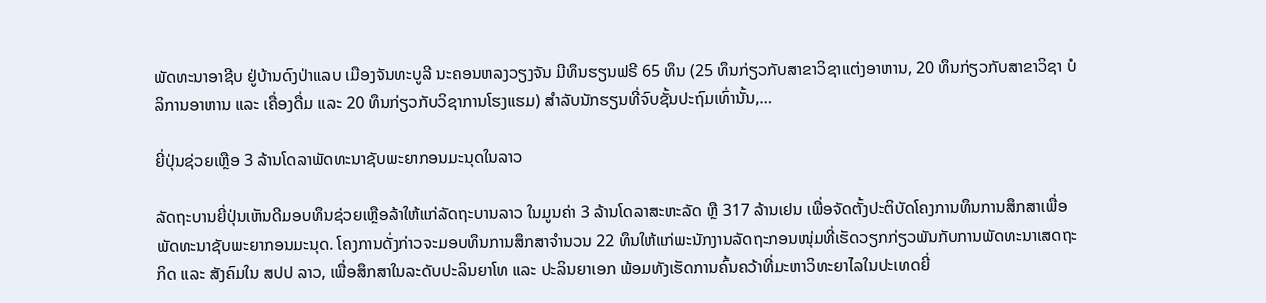ພັດທະນາອາຊີບ ຢູ່ບ້ານດົງປ່າແລບ ເມືອງຈັນທະບູລີ ນະຄອນຫລງວຽງຈັນ ມີທຶນຮຽນຟຣີ 65 ທຶນ (25 ທຶນກ່ຽວກັບສາຂາວິຊາແຕ່ງອາຫານ, 20 ທຶນກ່ຽວກັບສາຂາວິຊາ ບໍລິການອາຫານ ແລະ ເຄື່ອງດື່ມ ແລະ 20 ທຶນກ່ຽວກັບວິຊາການໂຮງແຮມ) ສໍາລັບນັກຮຽນທີ່ຈົບຊັ້ນປະຖົມເທົ່ານັ້ນ,…

ຍີ່ປຸ່ນຊ່ວຍເຫຼືອ 3 ລ້ານໂດລາພັດທະນາຊັບພະຍາກອນມະນຸດໃນລາວ

ລັດຖະບານຍີ່ປຸ່ນເຫັນດີມອບທຶນຊ່ວຍເຫຼືອລ້າໃຫ້ແກ່ລັດຖະບານລາວ ໃນມູນຄ່າ 3 ລ້ານໂດລາສະຫະລັດ ຫຼື 317 ລ້ານເຢນ ເພື່ອຈັດຕັ້ງປະຕິບັດໂຄງການທຶນການສຶກສາເພື່ອພັດທະນາຊັບພະຍາກອນມະນຸດ. ໂຄງການດັ່ງກ່າວຈະມອບທຶນການສຶກສາຈຳນວນ 22 ທຶນໃຫ້ແກ່ພະນັກງານລັດຖະກອນໜຸ່ມທີ່ເຮັດວຽກກ່ຽວພັນກັບການພັດທະນາເສດຖະກິດ ແລະ ສັງຄົມໃນ ສປປ ລາວ, ເພື່ອສຶກສາໃນລະດັບປະລິນຍາໂທ ແລະ ປະລິນຍາເອກ ພ້ອມທັງເຮັດການຄົ້ນຄວ້າທີ່ມະຫາວິທະຍາໄລໃນປະເທດຍີ່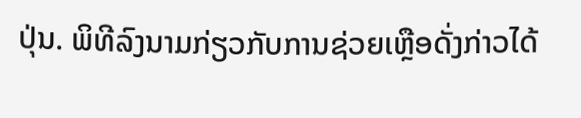ປຸ່ນ. ພິທີລົງນາມກ່ຽວກັບການຊ່ວຍເຫຼືອດັ່ງກ່າວໄດ້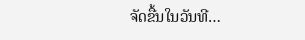ຈັດຂື້ນໃນວັນທີ…